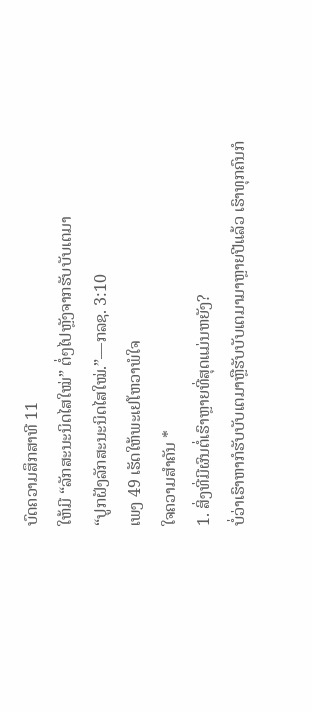ບົດຄວາມສຶກສາທີ 11
ໃຫ້ມີ “ລັກສະນະນິດໄສໃໝ່” ຕໍ່ໆໄປຫຼັງຈາກຮັບບັບເຕມາ
“ປູກຝັງລັກສະນະນິດໄສໃໝ່.”—ກລຊ. 3:10
ເພງ 49 ເຮັດໃຫ້ພະເຢໂຫວາພໍໃຈ
ໃຈຄວາມສຳຄັນ *
1. ສິ່ງທີ່ມີຜົນຕໍ່ເຮົາຫຼາຍທີ່ສຸດແມ່ນຫຍັງ?
ບໍ່ວ່າເຮົາຫາກໍຮັບບັບເຕມາຫຼືຮັບບັບເຕມາມາຫຼາຍປີແລ້ວ ເຮົາທຸກຄົນກໍ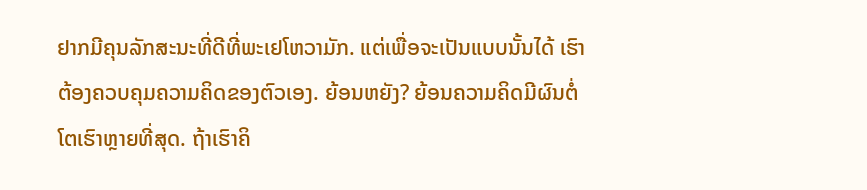ຢາກມີຄຸນລັກສະນະທີ່ດີທີ່ພະເຢໂຫວາມັກ. ແຕ່ເພື່ອຈະເປັນແບບນັ້ນໄດ້ ເຮົາຕ້ອງຄວບຄຸມຄວາມຄິດຂອງຕົວເອງ. ຍ້ອນຫຍັງ? ຍ້ອນຄວາມຄິດມີຜົນຕໍ່ໂຕເຮົາຫຼາຍທີ່ສຸດ. ຖ້າເຮົາຄິ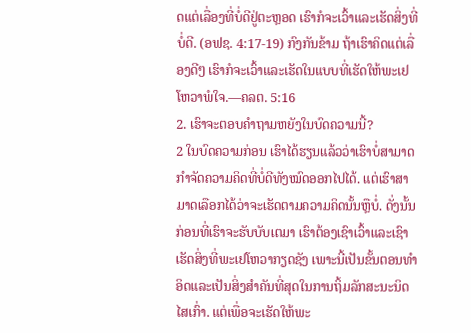ດແຕ່ເລື່ອງທີ່ບໍ່ດີຢູ່ຕະຫຼອດ ເຮົາກໍຈະເວົ້າແລະເຮັດສິ່ງທີ່ບໍ່ດີ. (ອຟຊ. 4:17-19) ກົງກັນຂ້າມ ຖ້າເຮົາຄິດແຕ່ເລື່ອງດີໆ ເຮົາກໍຈະເວົ້າແລະເຮັດໃນແບບທີ່ເຮັດໃຫ້ພະເຢໂຫວາພໍໃຈ.—ຄລຕ. 5:16
2. ເຮົາຈະຕອບຄຳຖາມຫຍັງໃນບົດຄວາມນີ້?
2 ໃນບົດຄວາມກ່ອນ ເຮົາໄດ້ຮຽນແລ້ວວ່າເຮົາບໍ່ສາມາດກຳຈັດຄວາມຄິດທີ່ບໍ່ດີທັງໝົດອອກໄປໄດ້. ແຕ່ເຮົາສາມາດເລືອກໄດ້ວ່າຈະເຮັດຕາມຄວາມຄິດນັ້ນຫຼືບໍ່. ດັ່ງນັ້ນ ກ່ອນທີ່ເຮົາຈະຮັບບັບເຕມາ ເຮົາຕ້ອງເຊົາເວົ້າແລະເຊົາເຮັດສິ່ງທີ່ພະເຢໂຫວາກຽດຊັງ ເພາະນີ້ເປັນຂັ້ນຕອນທຳອິດແລະເປັນສິ່ງສຳຄັນທີ່ສຸດໃນການຖິ້ມລັກສະນະນິດໄສເກົ່າ. ແຕ່ເພື່ອຈະເຮັດໃຫ້ພະ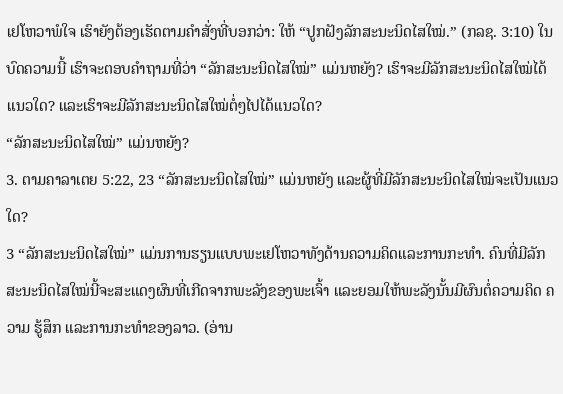ເຢໂຫວາພໍໃຈ ເຮົາຍັງຕ້ອງເຮັດຕາມຄຳສັ່ງທີ່ບອກວ່າ: ໃຫ້ “ປູກຝັງລັກສະນະນິດໄສໃໝ່.” (ກລຊ. 3:10) ໃນບົດຄວາມນີ້ ເຮົາຈະຕອບຄຳຖາມທີ່ວ່າ “ລັກສະນະນິດໄສໃໝ່” ແມ່ນຫຍັງ? ເຮົາຈະມີລັກສະນະນິດໄສໃໝ່ໄດ້ແນວໃດ? ແລະເຮົາຈະມີລັກສະນະນິດໄສໃໝ່ຕໍ່ໆໄປໄດ້ແນວໃດ?
“ລັກສະນະນິດໄສໃໝ່” ແມ່ນຫຍັງ?
3. ຕາມຄາລາເຕຍ 5:22, 23 “ລັກສະນະນິດໄສໃໝ່” ແມ່ນຫຍັງ ແລະຜູ້ທີ່ມີລັກສະນະນິດໄສໃໝ່ຈະເປັນແນວໃດ?
3 “ລັກສະນະນິດໄສໃໝ່” ແມ່ນການຮຽນແບບພະເຢໂຫວາທັງດ້ານຄວາມຄິດແລະການກະທຳ. ຄົນທີ່ມີລັກສະນະນິດໄສໃໝ່ນີ້ຈະສະແດງຜົນທີ່ເກີດຈາກພະລັງຂອງພະເຈົ້າ ແລະຍອມໃຫ້ພະລັງນັ້ນມີຜົນຕໍ່ຄວາມຄິດ ຄວາມ ຮູ້ສຶກ ແລະການກະທຳຂອງລາວ. (ອ່ານ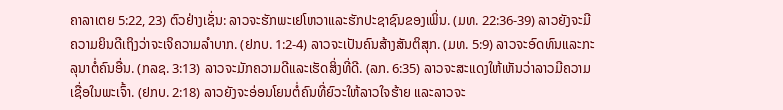ຄາລາເຕຍ 5:22, 23) ຕົວຢ່າງເຊັ່ນ: ລາວຈະຮັກພະເຢໂຫວາແລະຮັກປະຊາຊົນຂອງເພິ່ນ. (ມທ. 22:36-39) ລາວຍັງຈະມີຄວາມຍິນດີເຖິງວ່າຈະເຈິຄວາມລຳບາກ. (ຢກບ. 1:2-4) ລາວຈະເປັນຄົນສ້າງສັນຕິສຸກ. (ມທ. 5:9) ລາວຈະອົດທົນແລະກະລຸນາຕໍ່ຄົນອື່ນ. (ກລຊ. 3:13) ລາວຈະມັກຄວາມດີແລະເຮັດສິ່ງທີ່ດີ. (ລກ. 6:35) ລາວຈະສະແດງໃຫ້ເຫັນວ່າລາວມີຄວາມເຊື່ອໃນພະເຈົ້າ. (ຢກບ. 2:18) ລາວຍັງຈະອ່ອນໂຍນຕໍ່ຄົນທີ່ຍົວະໃຫ້ລາວໃຈຮ້າຍ ແລະລາວຈະ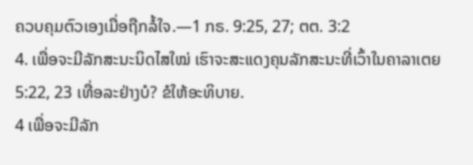ຄວບຄຸມຕົວເອງເມື່ອຖືກລໍ້ໃຈ.—1 ກຣ. 9:25, 27; ຕຕ. 3:2
4. ເພື່ອຈະມີລັກສະນະນິດໄສໃໝ່ ເຮົາຈະສະແດງຄຸນລັກສະນະທີ່ເວົ້າໃນຄາລາເຕຍ 5:22, 23 ເທື່ອລະຢ່າງບໍ? ຂໍໃຫ້ອະທິບາຍ.
4 ເພື່ອຈະມີລັກ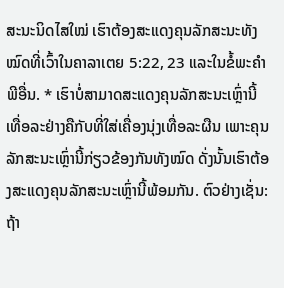ສະນະນິດໄສໃໝ່ ເຮົາຕ້ອງສະແດງຄຸນລັກສະນະທັງໝົດທີ່ເວົ້າໃນຄາລາເຕຍ 5:22, 23 ແລະໃນຂໍ້ພະຄຳພີອື່ນ. * ເຮົາບໍ່ສາມາດສະແດງຄຸນລັກສະນະເຫຼົ່ານີ້ເທື່ອລະຢ່າງຄືກັບທີ່ໃສ່ເຄື່ອງນຸ່ງເທື່ອລະຜືນ ເພາະຄຸນລັກສະນະເຫຼົ່ານີ້ກ່ຽວຂ້ອງກັນທັງໝົດ ດັ່ງນັ້ນເຮົາຕ້ອງສະແດງຄຸນລັກສະນະເຫຼົ່ານີ້ພ້ອມກັນ. ຕົວຢ່າງເຊັ່ນ: ຖ້າ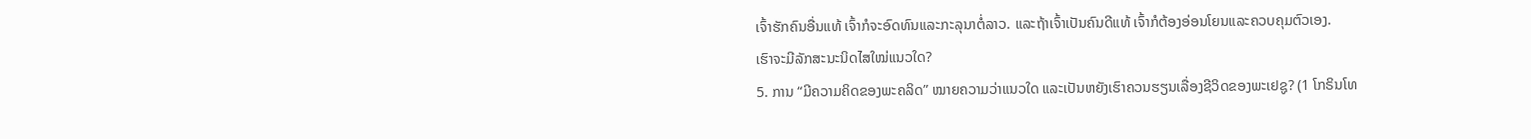ເຈົ້າຮັກຄົນອື່ນແທ້ ເຈົ້າກໍຈະອົດທົນແລະກະລຸນາຕໍ່ລາວ. ແລະຖ້າເຈົ້າເປັນຄົນດີແທ້ ເຈົ້າກໍຕ້ອງອ່ອນໂຍນແລະຄວບຄຸມຕົວເອງ.
ເຮົາຈະມີລັກສະນະນິດໄສໃໝ່ແນວໃດ?
5. ການ “ມີຄວາມຄິດຂອງພະຄລິດ” ໝາຍຄວາມວ່າແນວໃດ ແລະເປັນຫຍັງເຮົາຄວນຮຽນເລື່ອງຊີວິດຂອງພະເຢຊູ? (1 ໂກຣິນໂທ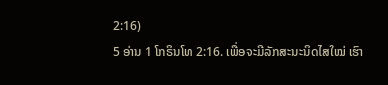2:16)
5 ອ່ານ 1 ໂກຣິນໂທ 2:16. ເພື່ອຈະມີລັກສະນະນິດໄສໃໝ່ ເຮົາ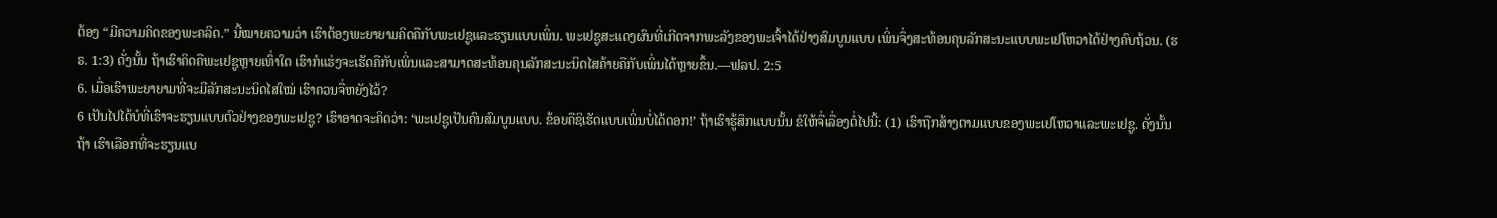ຕ້ອງ “ມີຄວາມຄິດຂອງພະຄລິດ.” ນີ້ໝາຍຄວາມວ່າ ເຮົາຕ້ອງພະຍາຍາມຄິດຄືກັບພະເຢຊູແລະຮຽນແບບເພິ່ນ. ພະເຢຊູສະແດງຜົນທີ່ເກີດຈາກພະລັງຂອງພະເຈົ້າໄດ້ຢ່າງສົມບູນແບບ ເພິ່ນຈຶ່ງສະທ້ອນຄຸນລັກສະນະແບບພະເຢໂຫວາໄດ້ຢ່າງຄົບຖ້ວນ. (ຮຣ. 1:3) ດັ່ງນັ້ນ ຖ້າເຮົາຄິດຄືພະເຢຊູຫຼາຍເທົ່າໃດ ເຮົາກໍແຮ່ງຈະເຮັດຄືກັບເພິ່ນແລະສາມາດສະທ້ອນຄຸນລັກສະນະນິດໄສຄ້າຍຄືກັບເພິ່ນໄດ້ຫຼາຍຂຶ້ນ.—ຟລປ. 2:5
6. ເມື່ອເຮົາພະຍາຍາມທີ່ຈະມີລັກສະນະນິດໄສໃໝ່ ເຮົາຄວນຈື່ຫຍັງໄວ້?
6 ເປັນໄປໄດ້ບໍທີ່ເຮົາຈະຮຽນແບບຕົວຢ່າງຂອງພະເຢຊູ? ເຮົາອາດຈະຄິດວ່າ: ‘ພະເຢຊູເປັນຄົນສົມບູນແບບ. ຂ້ອຍຄືຊິເຮັດແບບເພິ່ນບໍ່ໄດ້ດອກ!’ ຖ້າເຮົາຮູ້ສຶກແບບນັ້ນ ຂໍໃຫ້ຈື່ເລື່ອງຕໍ່ໄປນີ້: (1) ເຮົາຖືກສ້າງຕາມແບບຂອງພະເຢໂຫວາແລະພະເຢຊູ. ດັ່ງນັ້ນ ຖ້າ ເຮົາເລືອກທີ່ຈະຮຽນແບ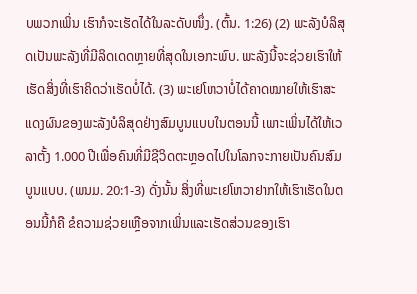ບພວກເພິ່ນ ເຮົາກໍຈະເຮັດໄດ້ໃນລະດັບໜຶ່ງ. (ຕົ້ນ. 1:26) (2) ພະລັງບໍລິສຸດເປັນພະລັງທີ່ມີລິດເດດຫຼາຍທີ່ສຸດໃນເອກະພົບ. ພະລັງນີ້ຈະຊ່ວຍເຮົາໃຫ້ເຮັດສິ່ງທີ່ເຮົາຄິດວ່າເຮັດບໍ່ໄດ້. (3) ພະເຢໂຫວາບໍ່ໄດ້ຄາດໝາຍໃຫ້ເຮົາສະແດງຜົນຂອງພະລັງບໍລິສຸດຢ່າງສົມບູນແບບໃນຕອນນີ້ ເພາະເພິ່ນໄດ້ໃຫ້ເວລາຕັ້ງ 1.000 ປີເພື່ອຄົນທີ່ມີຊີວິດຕະຫຼອດໄປໃນໂລກຈະກາຍເປັນຄົນສົມບູນແບບ. (ພນມ. 20:1-3) ດັ່ງນັ້ນ ສິ່ງທີ່ພະເຢໂຫວາຢາກໃຫ້ເຮົາເຮັດໃນຕອນນີ້ກໍຄື ຂໍຄວາມຊ່ວຍເຫຼືອຈາກເພິ່ນແລະເຮັດສ່ວນຂອງເຮົາ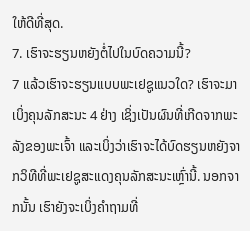ໃຫ້ດີທີ່ສຸດ.
7. ເຮົາຈະຮຽນຫຍັງຕໍ່ໄປໃນບົດຄວາມນີ້?
7 ແລ້ວເຮົາຈະຮຽນແບບພະເຢຊູແນວໃດ? ເຮົາຈະມາເບິ່ງຄຸນລັກສະນະ 4 ຢ່າງ ເຊິ່ງເປັນຜົນທີ່ເກີດຈາກພະລັງຂອງພະເຈົ້າ ແລະເບິ່ງວ່າເຮົາຈະໄດ້ບົດຮຽນຫຍັງຈາກວິທີທີ່ພະເຢຊູສະແດງຄຸນລັກສະນະເຫຼົ່ານີ້. ນອກຈາກນັ້ນ ເຮົາຍັງຈະເບິ່ງຄຳຖາມທີ່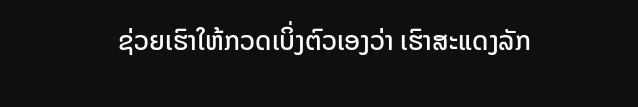ຊ່ວຍເຮົາໃຫ້ກວດເບິ່ງຕົວເອງວ່າ ເຮົາສະແດງລັກ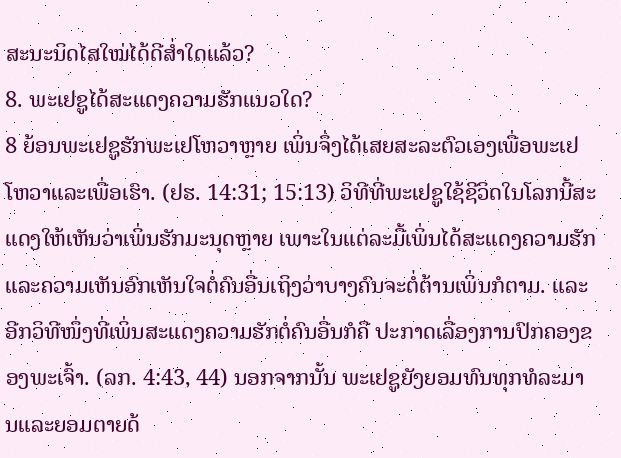ສະນະນິດໄສໃໝ່ໄດ້ດີສ່ຳໃດແລ້ວ?
8. ພະເຢຊູໄດ້ສະແດງຄວາມຮັກແນວໃດ?
8 ຍ້ອນພະເຢຊູຮັກພະເຢໂຫວາຫຼາຍ ເພິ່ນຈຶ່ງໄດ້ເສຍສະລະຕົວເອງເພື່ອພະເຢໂຫວາແລະເພື່ອເຮົາ. (ຢຮ. 14:31; 15:13) ວິທີທີ່ພະເຢຊູໃຊ້ຊີວິດໃນໂລກນີ້ສະແດງໃຫ້ເຫັນວ່າເພິ່ນຮັກມະນຸດຫຼາຍ ເພາະໃນແຕ່ລະມື້ເພິ່ນໄດ້ສະແດງຄວາມຮັກແລະຄວາມເຫັນອົກເຫັນໃຈຕໍ່ຄົນອື່ນເຖິງວ່າບາງຄົນຈະຕໍ່ຕ້ານເພິ່ນກໍຕາມ. ແລະອີກວິທີໜຶ່ງທີ່ເພິ່ນສະແດງຄວາມຮັກຕໍ່ຄົນອື່ນກໍຄື ປະກາດເລື່ອງການປົກຄອງຂອງພະເຈົ້າ. (ລກ. 4:43, 44) ນອກຈາກນັ້ນ ພະເຢຊູຍັງຍອມທົນທຸກທໍລະມານແລະຍອມຕາຍດ້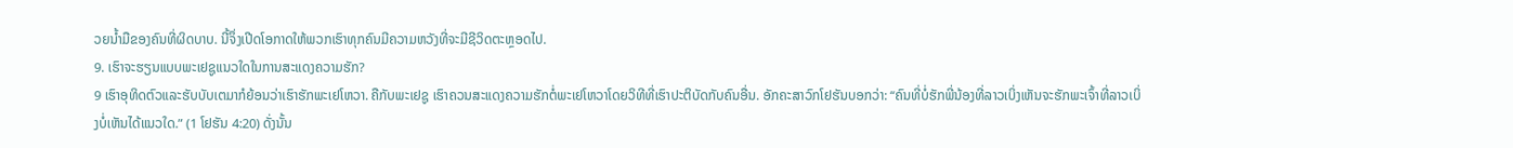ວຍນ້ຳມືຂອງຄົນທີ່ຜິດບາບ. ນີ້ຈຶ່ງເປີດໂອກາດໃຫ້ພວກເຮົາທຸກຄົນມີຄວາມຫວັງທີ່ຈະມີຊີວິດຕະຫຼອດໄປ.
9. ເຮົາຈະຮຽນແບບພະເຢຊູແນວໃດໃນການສະແດງຄວາມຮັກ?
9 ເຮົາອຸທິດຕົວແລະຮັບບັບເຕມາກໍຍ້ອນວ່າເຮົາຮັກພະເຢໂຫວາ. ຄືກັບພະເຢຊູ ເຮົາຄວນສະແດງຄວາມຮັກຕໍ່ພະເຢໂຫວາໂດຍວິທີທີ່ເຮົາປະຕິບັດກັບຄົນອື່ນ. ອັກຄະສາວົກໂຢຮັນບອກວ່າ: “ຄົນທີ່ບໍ່ຮັກພີ່ນ້ອງທີ່ລາວເບິ່ງເຫັນຈະຮັກພະເຈົ້າທີ່ລາວເບິ່ງບໍ່ເຫັນໄດ້ແນວໃດ.” (1 ໂຢຮັນ 4:20) ດັ່ງນັ້ນ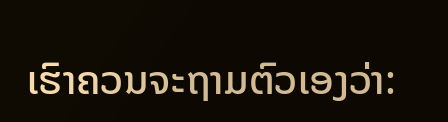ເຮົາຄວນຈະຖາມຕົວເອງວ່າ: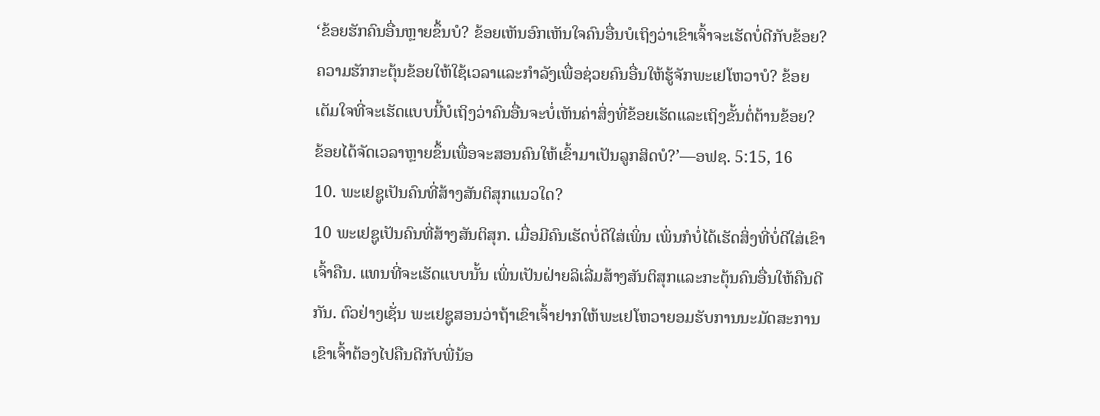‘ຂ້ອຍຮັກຄົນອື່ນຫຼາຍຂຶ້ນບໍ? ຂ້ອຍເຫັນອົກເຫັນໃຈຄົນອື່ນບໍເຖິງວ່າເຂົາເຈົ້າຈະເຮັດບໍ່ດີກັບຂ້ອຍ? ຄວາມຮັກກະຕຸ້ນຂ້ອຍໃຫ້ໃຊ້ເວລາແລະກຳລັງເພື່ອຊ່ວຍຄົນອື່ນໃຫ້ຮູ້ຈັກພະເຢໂຫວາບໍ? ຂ້ອຍເຕັມໃຈທີ່ຈະເຮັດແບບນີ້ບໍເຖິງວ່າຄົນອື່ນຈະບໍ່ເຫັນຄ່າສິ່ງທີ່ຂ້ອຍເຮັດແລະເຖິງຂັ້ນຕໍ່ຕ້ານຂ້ອຍ? ຂ້ອຍໄດ້ຈັດເວລາຫຼາຍຂຶ້ນເພື່ອຈະສອນຄົນໃຫ້ເຂົ້າມາເປັນລູກສິດບໍ?’—ອຟຊ. 5:15, 16
10. ພະເຢຊູເປັນຄົນທີ່ສ້າງສັນຕິສຸກແນວໃດ?
10 ພະເຢຊູເປັນຄົນທີ່ສ້າງສັນຕິສຸກ. ເມື່ອມີຄົນເຮັດບໍ່ດີໃສ່ເພິ່ນ ເພິ່ນກໍບໍ່ໄດ້ເຮັດສິ່ງທີ່ບໍ່ດີໃສ່ເຂົາເຈົ້າຄືນ. ແທນທີ່ຈະເຮັດແບບນັ້ນ ເພິ່ນເປັນຝ່າຍລິເລີ່ມສ້າງສັນຕິສຸກແລະກະຕຸ້ນຄົນອື່ນໃຫ້ຄືນດີກັນ. ຕົວຢ່າງເຊັ່ນ ພະເຢຊູສອນວ່າຖ້າເຂົາເຈົ້າຢາກໃຫ້ພະເຢໂຫວາຍອມຮັບການນະມັດສະການ ເຂົາເຈົ້າຕ້ອງໄປຄືນດີກັບພີ່ນ້ອ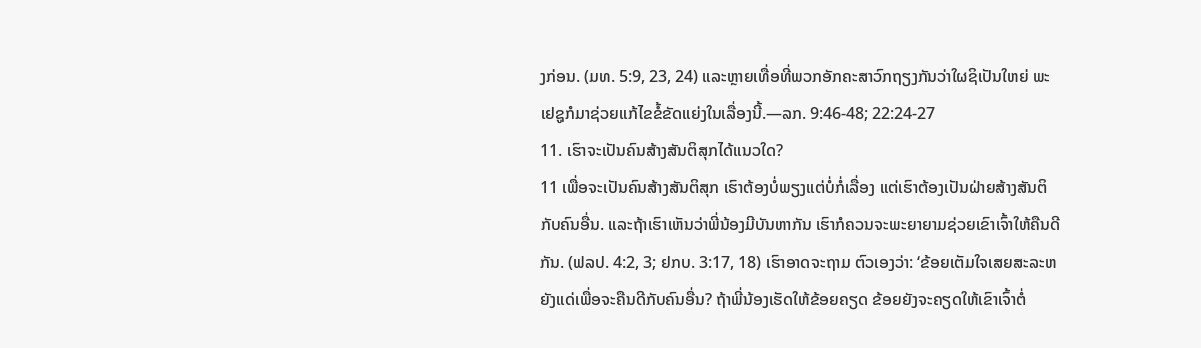ງກ່ອນ. (ມທ. 5:9, 23, 24) ແລະຫຼາຍເທື່ອທີ່ພວກອັກຄະສາວົກຖຽງກັນວ່າໃຜຊິເປັນໃຫຍ່ ພະເຢຊູກໍມາຊ່ວຍແກ້ໄຂຂໍ້ຂັດແຍ່ງໃນເລື່ອງນີ້.—ລກ. 9:46-48; 22:24-27
11. ເຮົາຈະເປັນຄົນສ້າງສັນຕິສຸກໄດ້ແນວໃດ?
11 ເພື່ອຈະເປັນຄົນສ້າງສັນຕິສຸກ ເຮົາຕ້ອງບໍ່ພຽງແຕ່ບໍ່ກໍ່ເລື່ອງ ແຕ່ເຮົາຕ້ອງເປັນຝ່າຍສ້າງສັນຕິກັບຄົນອື່ນ. ແລະຖ້າເຮົາເຫັນວ່າພີ່ນ້ອງມີບັນຫາກັນ ເຮົາກໍຄວນຈະພະຍາຍາມຊ່ວຍເຂົາເຈົ້າໃຫ້ຄືນດີກັນ. (ຟລປ. 4:2, 3; ຢກບ. 3:17, 18) ເຮົາອາດຈະຖາມ ຕົວເອງວ່າ: ‘ຂ້ອຍເຕັມໃຈເສຍສະລະຫຍັງແດ່ເພື່ອຈະຄືນດີກັບຄົນອື່ນ? ຖ້າພີ່ນ້ອງເຮັດໃຫ້ຂ້ອຍຄຽດ ຂ້ອຍຍັງຈະຄຽດໃຫ້ເຂົາເຈົ້າຕໍ່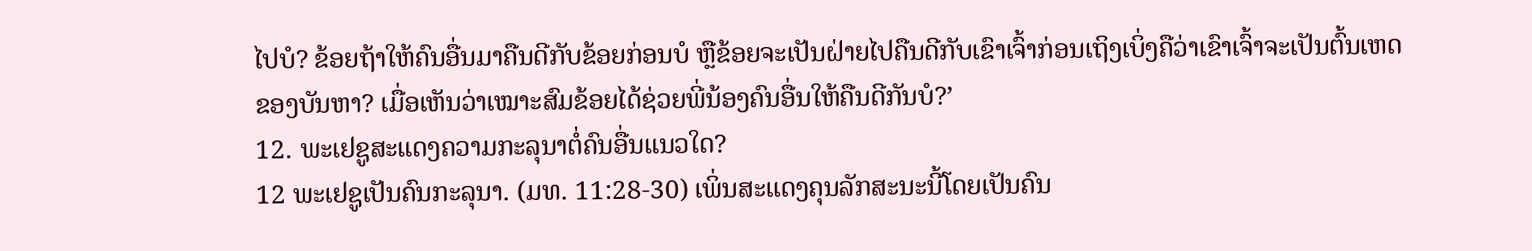ໄປບໍ? ຂ້ອຍຖ້າໃຫ້ຄົນອື່ນມາຄືນດີກັບຂ້ອຍກ່ອນບໍ ຫຼືຂ້ອຍຈະເປັນຝ່າຍໄປຄືນດີກັບເຂົາເຈົ້າກ່ອນເຖິງເບິ່ງຄືວ່າເຂົາເຈົ້າຈະເປັນຕົ້ນເຫດຂອງບັນຫາ? ເມື່ອເຫັນວ່າເໝາະສົມຂ້ອຍໄດ້ຊ່ວຍພີ່ນ້ອງຄົນອື່ນໃຫ້ຄືນດີກັນບໍ?’
12. ພະເຢຊູສະແດງຄວາມກະລຸນາຕໍ່ຄົນອື່ນແນວໃດ?
12 ພະເຢຊູເປັນຄົນກະລຸນາ. (ມທ. 11:28-30) ເພິ່ນສະແດງຄຸນລັກສະນະນີ້ໂດຍເປັນຄົນ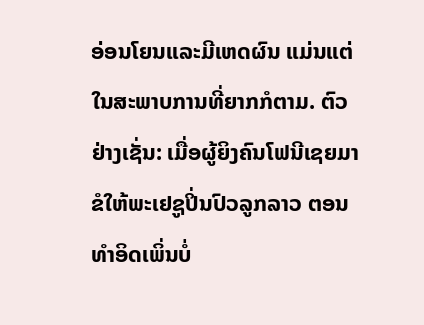ອ່ອນໂຍນແລະມີເຫດຜົນ ແມ່ນແຕ່ໃນສະພາບການທີ່ຍາກກໍຕາມ. ຕົວຢ່າງເຊັ່ນ: ເມື່ອຜູ້ຍິງຄົນໂຟນີເຊຍມາຂໍໃຫ້ພະເຢຊູປິ່ນປົວລູກລາວ ຕອນທຳອິດເພິ່ນບໍ່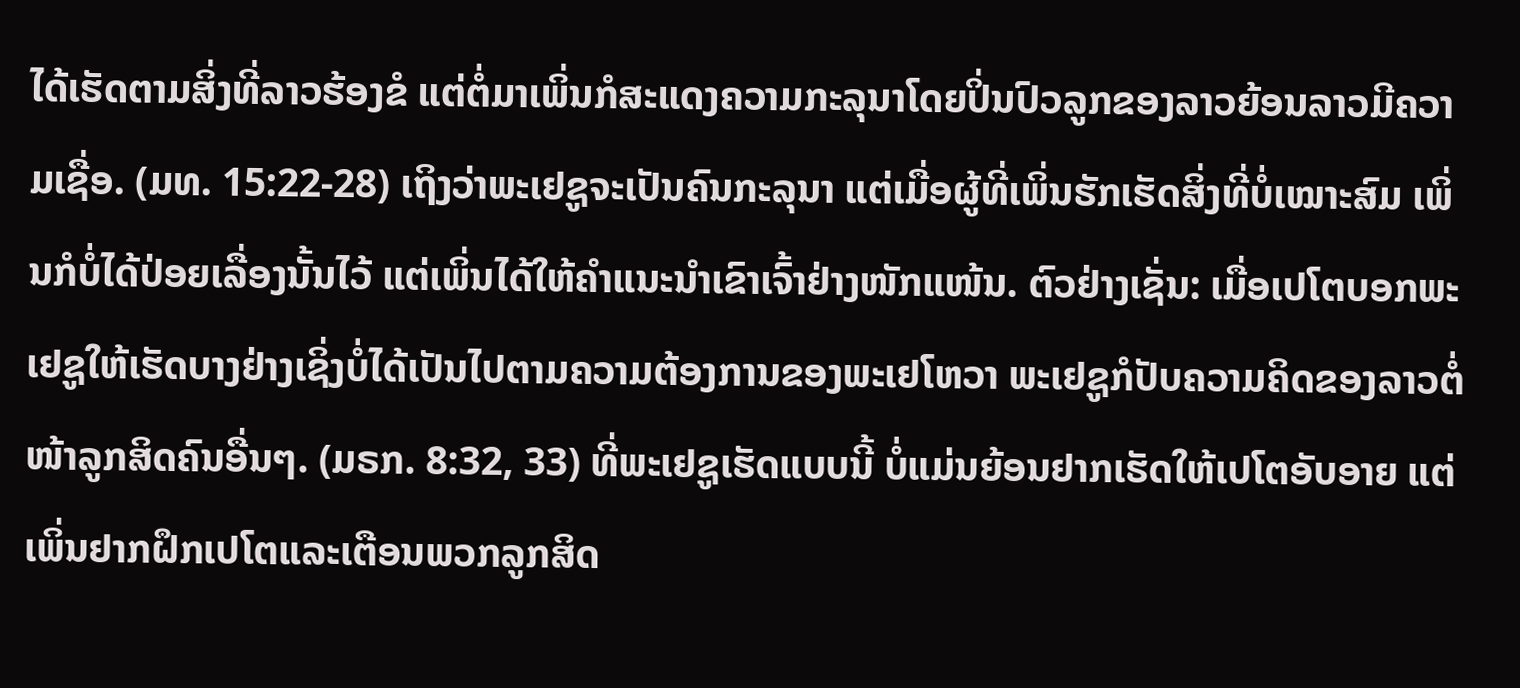ໄດ້ເຮັດຕາມສິ່ງທີ່ລາວຮ້ອງຂໍ ແຕ່ຕໍ່ມາເພິ່ນກໍສະແດງຄວາມກະລຸນາໂດຍປິ່ນປົວລູກຂອງລາວຍ້ອນລາວມີຄວາມເຊື່ອ. (ມທ. 15:22-28) ເຖິງວ່າພະເຢຊູຈະເປັນຄົນກະລຸນາ ແຕ່ເມື່ອຜູ້ທີ່ເພິ່ນຮັກເຮັດສິ່ງທີ່ບໍ່ເໝາະສົມ ເພິ່ນກໍບໍ່ໄດ້ປ່ອຍເລື່ອງນັ້ນໄວ້ ແຕ່ເພິ່ນໄດ້ໃຫ້ຄຳແນະນຳເຂົາເຈົ້າຢ່າງໜັກແໜ້ນ. ຕົວຢ່າງເຊັ່ນ: ເມື່ອເປໂຕບອກພະເຢຊູໃຫ້ເຮັດບາງຢ່າງເຊິ່ງບໍ່ໄດ້ເປັນໄປຕາມຄວາມຕ້ອງການຂອງພະເຢໂຫວາ ພະເຢຊູກໍປັບຄວາມຄິດຂອງລາວຕໍ່ໜ້າລູກສິດຄົນອື່ນໆ. (ມຣກ. 8:32, 33) ທີ່ພະເຢຊູເຮັດແບບນີ້ ບໍ່ແມ່ນຍ້ອນຢາກເຮັດໃຫ້ເປໂຕອັບອາຍ ແຕ່ເພິ່ນຢາກຝຶກເປໂຕແລະເຕືອນພວກລູກສິດ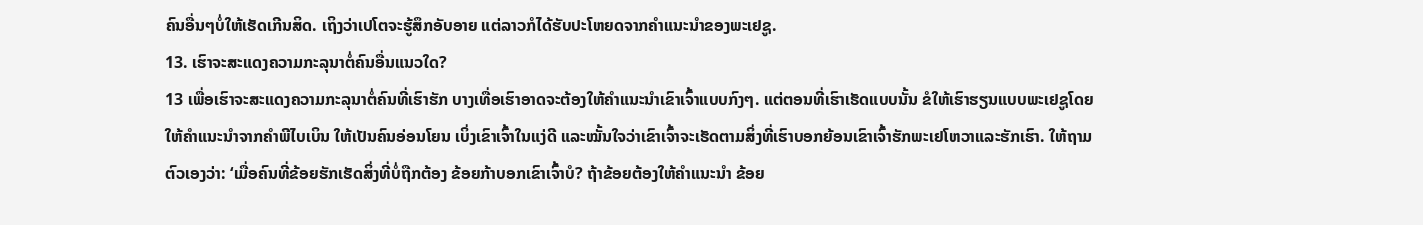ຄົນອື່ນໆບໍ່ໃຫ້ເຮັດເກີນສິດ. ເຖິງວ່າເປໂຕຈະຮູ້ສຶກອັບອາຍ ແຕ່ລາວກໍໄດ້ຮັບປະໂຫຍດຈາກຄຳແນະນຳຂອງພະເຢຊູ.
13. ເຮົາຈະສະແດງຄວາມກະລຸນາຕໍ່ຄົນອື່ນແນວໃດ?
13 ເພື່ອເຮົາຈະສະແດງຄວາມກະລຸນາຕໍ່ຄົນທີ່ເຮົາຮັກ ບາງເທື່ອເຮົາອາດຈະຕ້ອງໃຫ້ຄຳແນະນຳເຂົາເຈົ້າແບບກົງໆ. ແຕ່ຕອນທີ່ເຮົາເຮັດແບບນັ້ນ ຂໍໃຫ້ເຮົາຮຽນແບບພະເຢຊູໂດຍໃຫ້ຄຳແນະນຳຈາກຄຳພີໄບເບິນ ໃຫ້ເປັນຄົນອ່ອນໂຍນ ເບິ່ງເຂົາເຈົ້າໃນແງ່ດີ ແລະໝັ້ນໃຈວ່າເຂົາເຈົ້າຈະເຮັດຕາມສິ່ງທີ່ເຮົາບອກຍ້ອນເຂົາເຈົ້າຮັກພະເຢໂຫວາແລະຮັກເຮົາ. ໃຫ້ຖາມຕົວເອງວ່າ: ‘ເມື່ອຄົນທີ່ຂ້ອຍຮັກເຮັດສິ່ງທີ່ບໍ່ຖືກຕ້ອງ ຂ້ອຍກ້າບອກເຂົາເຈົ້າບໍ? ຖ້າຂ້ອຍຕ້ອງໃຫ້ຄຳແນະນຳ ຂ້ອຍ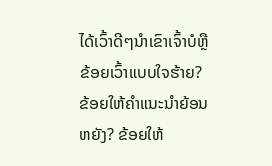ໄດ້ເວົ້າດີໆນຳເຂົາເຈົ້າບໍຫຼືຂ້ອຍເວົ້າແບບໃຈຮ້າຍ? ຂ້ອຍໃຫ້ຄຳແນະນຳຍ້ອນຫຍັງ? ຂ້ອຍໃຫ້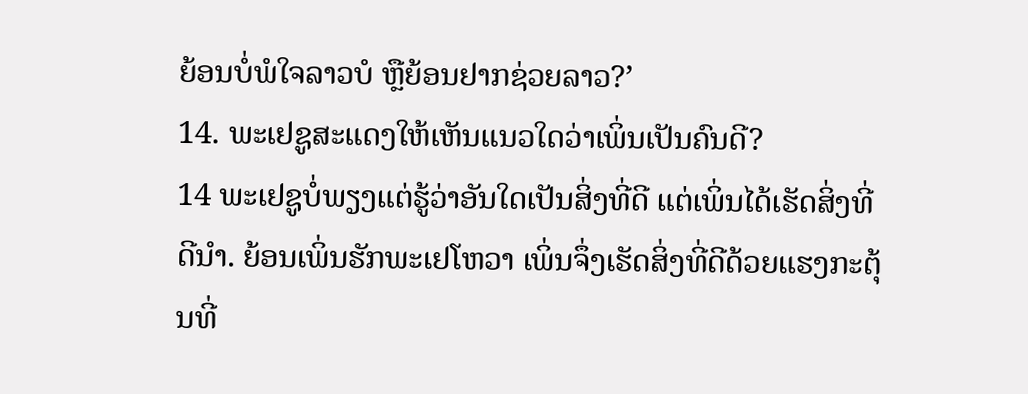ຍ້ອນບໍ່ພໍໃຈລາວບໍ ຫຼືຍ້ອນຢາກຊ່ວຍລາວ?’
14. ພະເຢຊູສະແດງໃຫ້ເຫັນແນວໃດວ່າເພິ່ນເປັນຄົນດີ?
14 ພະເຢຊູບໍ່ພຽງແຕ່ຮູ້ວ່າອັນໃດເປັນສິ່ງທີ່ດີ ແຕ່ເພິ່ນໄດ້ເຮັດສິ່ງທີ່ດີນຳ. ຍ້ອນເພິ່ນຮັກພະເຢໂຫວາ ເພິ່ນຈຶ່ງເຮັດສິ່ງທີ່ດີດ້ວຍແຮງກະຕຸ້ນທີ່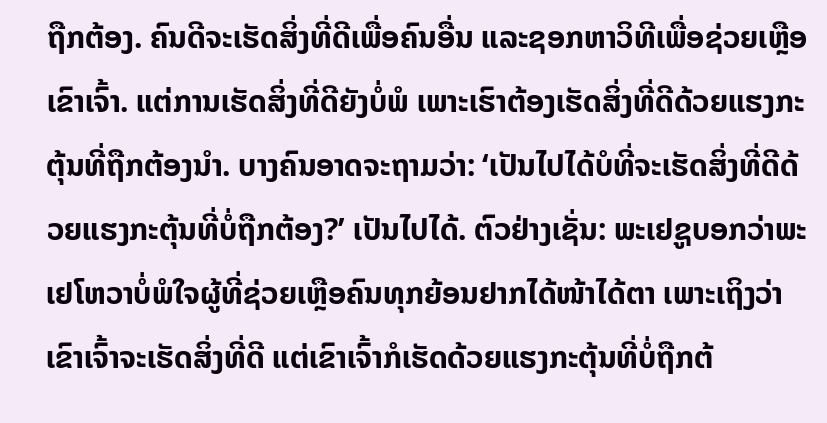ຖືກຕ້ອງ. ຄົນດີຈະເຮັດສິ່ງທີ່ດີເພື່ອຄົນອື່ນ ແລະຊອກຫາວິທີເພື່ອຊ່ວຍເຫຼືອເຂົາເຈົ້າ. ແຕ່ການເຮັດສິ່ງທີ່ດີຍັງບໍ່ພໍ ເພາະເຮົາຕ້ອງເຮັດສິ່ງທີ່ດີດ້ວຍແຮງກະຕຸ້ນທີ່ຖືກຕ້ອງນຳ. ບາງຄົນອາດຈະຖາມວ່າ: ‘ເປັນໄປໄດ້ບໍທີ່ຈະເຮັດສິ່ງທີ່ດີດ້ວຍແຮງກະຕຸ້ນທີ່ບໍ່ຖືກຕ້ອງ?’ ເປັນໄປໄດ້. ຕົວຢ່າງເຊັ່ນ: ພະເຢຊູບອກວ່າພະເຢໂຫວາບໍ່ພໍໃຈຜູ້ທີ່ຊ່ວຍເຫຼືອຄົນທຸກຍ້ອນຢາກໄດ້ໜ້າໄດ້ຕາ ເພາະເຖິງວ່າເຂົາເຈົ້າຈະເຮັດສິ່ງທີ່ດີ ແຕ່ເຂົາເຈົ້າກໍເຮັດດ້ວຍແຮງກະຕຸ້ນທີ່ບໍ່ຖືກຕ້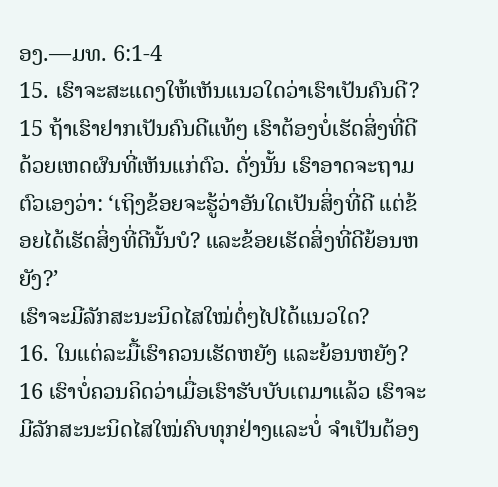ອງ.—ມທ. 6:1-4
15. ເຮົາຈະສະແດງໃຫ້ເຫັນແນວໃດວ່າເຮົາເປັນຄົນດີ?
15 ຖ້າເຮົາຢາກເປັນຄົນດີແທ້ໆ ເຮົາຕ້ອງບໍ່ເຮັດສິ່ງທີ່ດີດ້ວຍເຫດຜົນທີ່ເຫັນແກ່ຕົວ. ດັ່ງນັ້ນ ເຮົາອາດຈະຖາມຕົວເອງວ່າ: ‘ເຖິງຂ້ອຍຈະຮູ້ວ່າອັນໃດເປັນສິ່ງທີ່ດີ ແຕ່ຂ້ອຍໄດ້ເຮັດສິ່ງທີ່ດີນັ້ນບໍ? ແລະຂ້ອຍເຮັດສິ່ງທີ່ດີຍ້ອນຫຍັງ?’
ເຮົາຈະມີລັກສະນະນິດໄສໃໝ່ຕໍ່ໆໄປໄດ້ແນວໃດ?
16. ໃນແຕ່ລະມື້ເຮົາຄວນເຮັດຫຍັງ ແລະຍ້ອນຫຍັງ?
16 ເຮົາບໍ່ຄວນຄິດວ່າເມື່ອເຮົາຮັບບັບເຕມາແລ້ວ ເຮົາຈະມີລັກສະນະນິດໄສໃໝ່ຄົບທຸກຢ່າງແລະບໍ່ ຈຳເປັນຕ້ອງ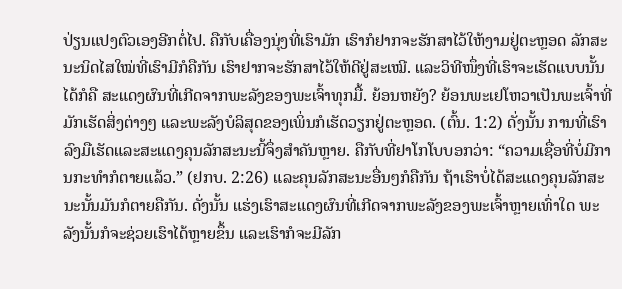ປ່ຽນແປງຕົວເອງອີກຕໍ່ໄປ. ຄືກັບເຄື່ອງນຸ່ງທີ່ເຮົາມັກ ເຮົາກໍຢາກຈະຮັກສາໄວ້ໃຫ້ງາມຢູ່ຕະຫຼອດ ລັກສະນະນິດໄສໃໝ່ທີ່ເຮົາມີກໍຄືກັນ ເຮົາຢາກຈະຮັກສາໄວ້ໃຫ້ດີຢູ່ສະເໝີ. ແລະວິທີໜຶ່ງທີ່ເຮົາຈະເຮັດແບບນັ້ນໄດ້ກໍຄື ສະແດງຜົນທີ່ເກີດຈາກພະລັງຂອງພະເຈົ້າທຸກມື້. ຍ້ອນຫຍັງ? ຍ້ອນພະເຢໂຫວາເປັນພະເຈົ້າທີ່ມັກເຮັດສິ່ງຕ່າງໆ ແລະພະລັງບໍລິສຸດຂອງເພິ່ນກໍເຮັດວຽກຢູ່ຕະຫຼອດ. (ຕົ້ນ. 1:2) ດັ່ງນັ້ນ ການທີ່ເຮົາລົງມືເຮັດແລະສະແດງຄຸນລັກສະນະນີ້ຈຶ່ງສຳຄັນຫຼາຍ. ຄືກັບທີ່ຢາໂກໂບບອກວ່າ: “ຄວາມເຊື່ອທີ່ບໍ່ມີການກະທຳກໍຕາຍແລ້ວ.” (ຢກບ. 2:26) ແລະຄຸນລັກສະນະອື່ນໆກໍຄືກັນ ຖ້າເຮົາບໍ່ໄດ້ສະແດງຄຸນລັກສະນະນັ້ນມັນກໍຕາຍຄືກັນ. ດັ່ງນັ້ນ ແຮ່ງເຮົາສະແດງຜົນທີ່ເກີດຈາກພະລັງຂອງພະເຈົ້າຫຼາຍເທົ່າໃດ ພະລັງນັ້ນກໍຈະຊ່ວຍເຮົາໄດ້ຫຼາຍຂຶ້ນ ແລະເຮົາກໍຈະມີລັກ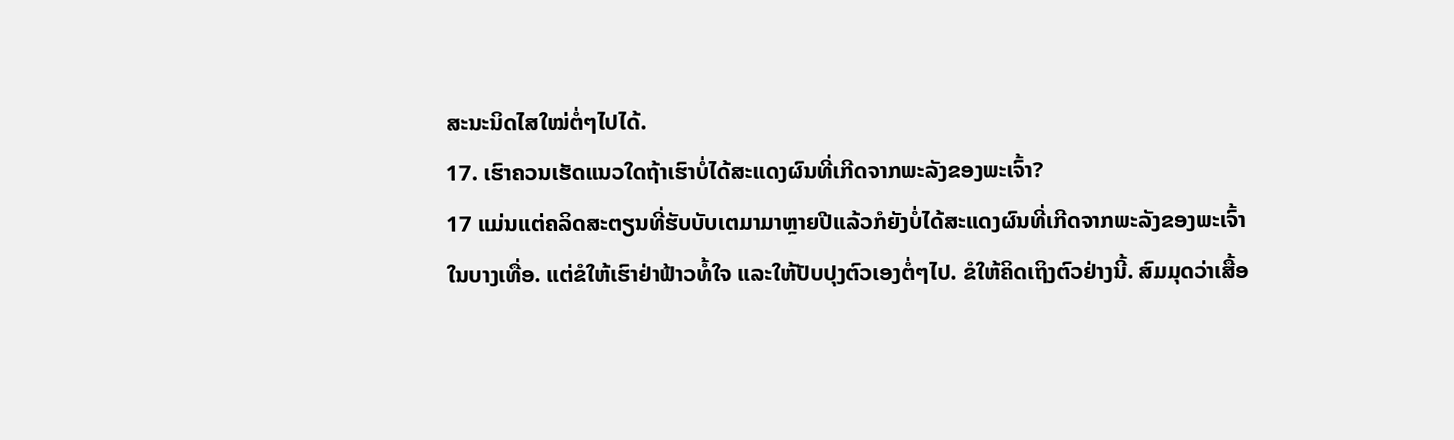ສະນະນິດໄສໃໝ່ຕໍ່ໆໄປໄດ້.
17. ເຮົາຄວນເຮັດແນວໃດຖ້າເຮົາບໍ່ໄດ້ສະແດງຜົນທີ່ເກີດຈາກພະລັງຂອງພະເຈົ້າ?
17 ແມ່ນແຕ່ຄລິດສະຕຽນທີ່ຮັບບັບເຕມາມາຫຼາຍປີແລ້ວກໍຍັງບໍ່ໄດ້ສະແດງຜົນທີ່ເກີດຈາກພະລັງຂອງພະເຈົ້າໃນບາງເທື່ອ. ແຕ່ຂໍໃຫ້ເຮົາຢ່າຟ້າວທໍ້ໃຈ ແລະໃຫ້ປັບປຸງຕົວເອງຕໍ່ໆໄປ. ຂໍໃຫ້ຄິດເຖິງຕົວຢ່າງນີ້. ສົມມຸດວ່າເສື້ອ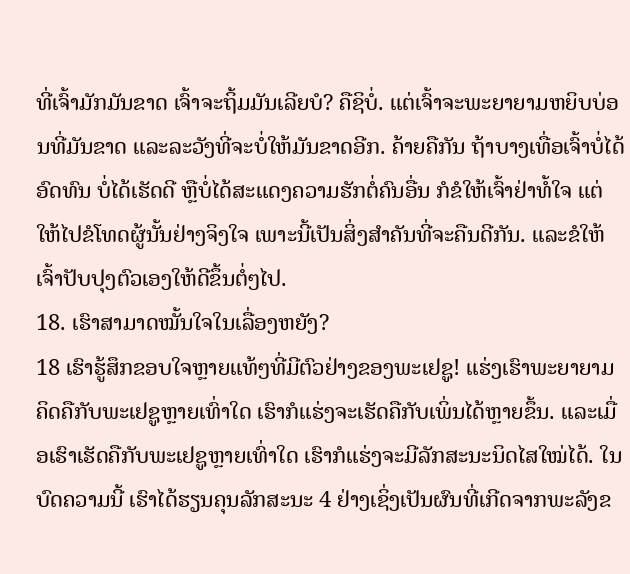ທີ່ເຈົ້າມັກມັນຂາດ ເຈົ້າຈະຖິ້ມມັນເລີຍບໍ? ຄືຊິບໍ່. ແຕ່ເຈົ້າຈະພະຍາຍາມຫຍິບບ່ອນທີ່ມັນຂາດ ແລະລະວັງທີ່ຈະບໍ່ໃຫ້ມັນຂາດອີກ. ຄ້າຍຄືກັນ ຖ້າບາງເທື່ອເຈົ້າບໍ່ໄດ້ອົດທົນ ບໍ່ໄດ້ເຮັດດີ ຫຼືບໍ່ໄດ້ສະແດງຄວາມຮັກຕໍ່ຄົນອື່ນ ກໍຂໍໃຫ້ເຈົ້າຢ່າທໍ້ໃຈ ແຕ່ໃຫ້ໄປຂໍໂທດຜູ້ນັ້ນຢ່າງຈິງໃຈ ເພາະນີ້ເປັນສິ່ງສຳຄັນທີ່ຈະຄືນດີກັນ. ແລະຂໍໃຫ້ເຈົ້າປັບປຸງຕົວເອງໃຫ້ດີຂຶ້ນຕໍ່ໆໄປ.
18. ເຮົາສາມາດໝັ້ນໃຈໃນເລື່ອງຫຍັງ?
18 ເຮົາຮູ້ສຶກຂອບໃຈຫຼາຍແທ້ໆທີ່ມີຕົວຢ່າງຂອງພະເຢຊູ! ແຮ່ງເຮົາພະຍາຍາມຄິດຄືກັບພະເຢຊູຫຼາຍເທົ່າໃດ ເຮົາກໍແຮ່ງຈະເຮັດຄືກັບເພິ່ນໄດ້ຫຼາຍຂຶ້ນ. ແລະເມື່ອເຮົາເຮັດຄືກັບພະເຢຊູຫຼາຍເທົ່າໃດ ເຮົາກໍແຮ່ງຈະມີລັກສະນະນິດໄສໃໝ່ໄດ້. ໃນບົດຄວາມນີ້ ເຮົາໄດ້ຮຽນຄຸນລັກສະນະ 4 ຢ່າງເຊິ່ງເປັນຜົນທີ່ເກີດຈາກພະລັງຂ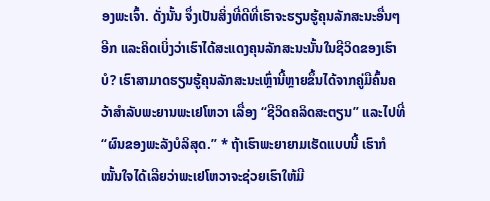ອງພະເຈົ້າ. ດັ່ງນັ້ນ ຈຶ່ງເປັນສິ່ງທີ່ດີທີ່ເຮົາຈະຮຽນຮູ້ຄຸນລັກສະນະອື່ນໆອີກ ແລະຄິດເບິ່ງວ່າເຮົາໄດ້ສະແດງຄຸນລັກສະນະນັ້ນໃນຊີວິດຂອງເຮົາບໍ? ເຮົາສາມາດຮຽນຮູ້ຄຸນລັກສະນະເຫຼົ່ານີ້ຫຼາຍຂຶ້ນໄດ້ຈາກຄູ່ມືຄົ້ນຄວ້າສຳລັບພະຍານພະເຢໂຫວາ ເລື່ອງ “ຊີວິດຄລິດສະຕຽນ” ແລະໄປທີ່ “ຜົນຂອງພະລັງບໍລິສຸດ.” * ຖ້າເຮົາພະຍາຍາມເຮັດແບບນີ້ ເຮົາກໍໝັ້ນໃຈໄດ້ເລີຍວ່າພະເຢໂຫວາຈະຊ່ວຍເຮົາໃຫ້ມີ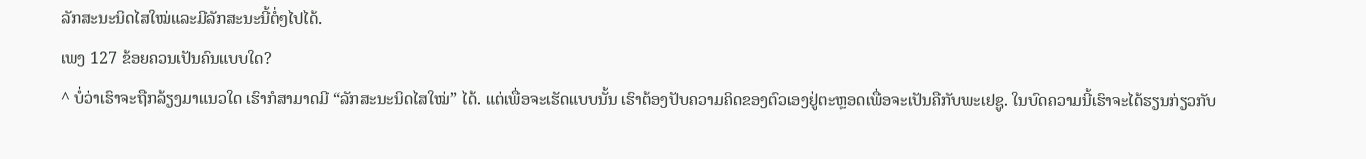ລັກສະນະນິດໄສໃໝ່ແລະມີລັກສະນະນີ້ຕໍ່ໆໄປໄດ້.
ເພງ 127 ຂ້ອຍຄວນເປັນຄົນແບບໃດ?
^ ບໍ່ວ່າເຮົາຈະຖືກລ້ຽງມາແນວໃດ ເຮົາກໍສາມາດມີ “ລັກສະນະນິດໄສໃໝ່” ໄດ້. ແຕ່ເພື່ອຈະເຮັດແບບນັ້ນ ເຮົາຕ້ອງປັບຄວາມຄິດຂອງຕົວເອງຢູ່ຕະຫຼອດເພື່ອຈະເປັນຄືກັບພະເຢຊູ. ໃນບົດຄວາມນີ້ເຮົາຈະໄດ້ຮຽນກ່ຽວກັບ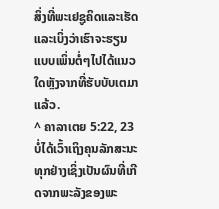ສິ່ງທີ່ພະເຢຊູຄິດແລະເຮັດ ແລະເບິ່ງວ່າເຮົາຈະຮຽນແບບເພິ່ນຕໍ່ໆໄປໄດ້ແນວໃດຫຼັງຈາກທີ່ຮັບບັບເຕມາແລ້ວ.
^ ຄາລາເຕຍ 5:22, 23 ບໍ່ໄດ້ເວົ້າເຖິງຄຸນລັກສະນະທຸກຢ່າງເຊິ່ງເປັນຜົນທີ່ເກີດຈາກພະລັງຂອງພະ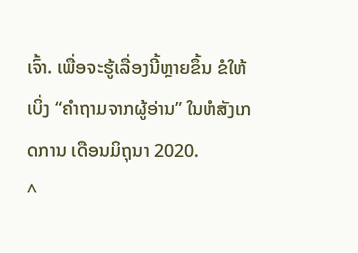ເຈົ້າ. ເພື່ອຈະຮູ້ເລື່ອງນີ້ຫຼາຍຂຶ້ນ ຂໍໃຫ້ເບິ່ງ “ຄຳຖາມຈາກຜູ້ອ່ານ” ໃນຫໍສັງເກດການ ເດືອນມິຖຸນາ 2020.
^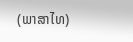(ພາສາໄທ)